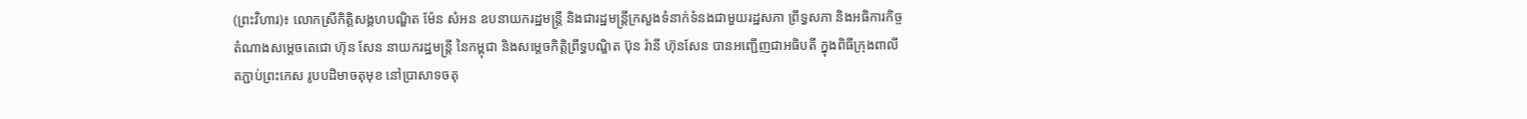(ព្រះវិហារ)៖ លោកស្រីកិត្តិសង្គហបណ្ឌិត ម៉ែន សំអន ឧបនាយករដ្ឋមន្រ្ដី និងជារដ្ឋមន្រ្ដីក្រសួងទំនាក់ទំនងជាមួយរដ្ឋសភា ព្រឹទ្ធសភា និងអធិការកិច្ច តំណាងសម្តេចតេជោ ហ៊ុន សែន នាយករដ្ឋមន្ត្រី នៃកម្ពុជា និងសម្តេចកិត្តិព្រឹទ្ធបណ្ឌិត ប៊ុន រ៉ានី ហ៊ុនសែន បានអញ្ជើញជាអធិបតី ក្នុងពិធីក្រុងពាលី តភ្ជាប់ព្រះកេស រូបបដិមាចតុមុខ នៅប្រាសាទចតុ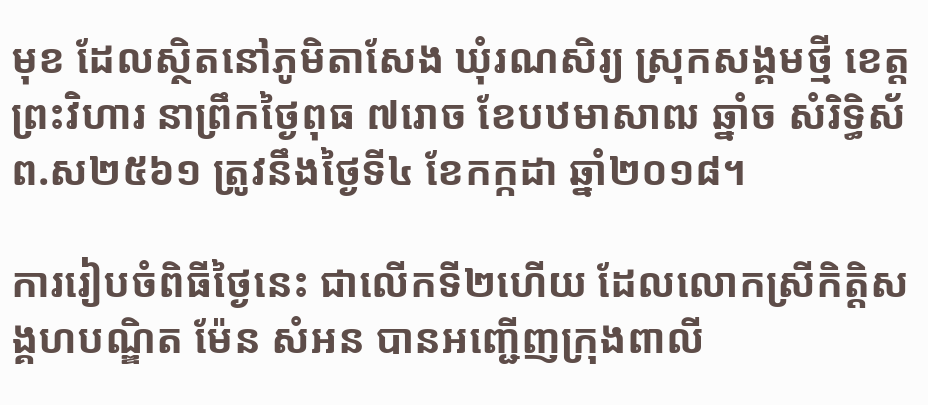មុខ ដែលស្ថិតនៅភូមិតាសែង ឃុំរណសិរ្យ ស្រុកសង្គមថ្មី ខេត្តព្រះវិហារ នាព្រឹកថ្ងៃពុធ ៧រោច ខែបឋមាសាឍ ឆ្នាំច សំរិទ្ធិស័ ព.ស២៥៦១ ត្រូវនឹងថ្ងៃទី៤ ខែកក្កដា ឆ្នាំ២០១៨។

ការរៀបចំពិធីថ្ងៃនេះ ជាលើកទី២ហើយ ដែលលោកស្រីកិត្តិសង្គហបណ្ឌិត ម៉ែន សំអន បានអញ្ជើញក្រុងពាលី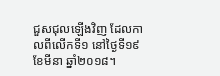ជួសជុលឡើងវិញ ដែលកាលពីលើកទី១ នៅថ្ងៃទី១៩ ខែមីនា ឆ្នាំ២០១៨។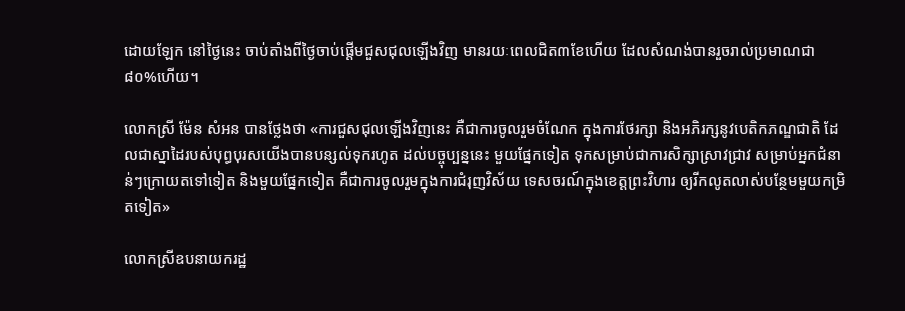ដោយឡែក នៅថ្ងៃនេះ ចាប់តាំងពីថ្ងៃចាប់ផ្តើមជួសជុលឡើងវិញ មានរយៈពេលជិត៣ខែហើយ ដែលសំណង់បានរួចរាល់ប្រមាណជា៨០%ហើយ។

លោកស្រី ម៉ែន សំអន បានថ្លែងថា «ការជួសជុលឡើងវិញនេះ គឺជាការចូលរួមចំណែក ក្នុងការថែរក្សា និងអភិរក្សនូវបេតិកភណ្ឌជាតិ ដែលជាស្នាដៃរបស់បុព្ធបុរសយើងបានបន្សល់ទុករហូត ដល់បច្ចុប្បន្ននេះ មួយផ្នែកទៀត ទុកសម្រាប់ជាការសិក្សាស្រាវជ្រាវ សម្រាប់អ្នកជំនាន់ៗក្រោយតទៅទៀត និងមួយផ្នែកទៀត គឺជាការចូលរួមក្នុងការជំរុញវិស័យ ទេសចរណ៍ក្នុងខេត្តព្រះវិហារ ឲ្យរីកលូតលាស់បន្ថែមមួយកម្រិតទៀត»

លោកស្រីឧបនាយករដ្ឋ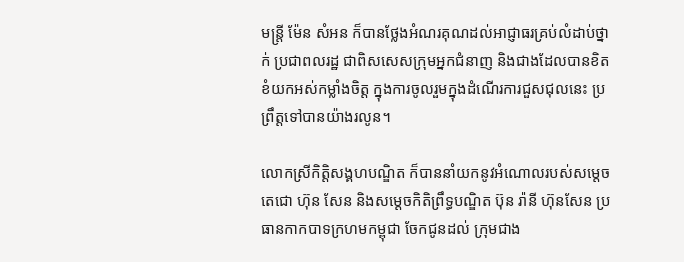មន្ត្រី ម៉ែន សំអន ក៏បានថ្លែងអំណរគុណដល់អាជ្ញាធរគ្រប់លំដាប់ថ្នាក់ ប្រជាពលរដ្ឋ ជាពិសសេសក្រុមអ្នកជំនាញ និងជាងដែលបានខិតខំយកអស់កម្លាំងចិត្ត ក្នុងការចូលរួមក្នុងដំណើរការជួសជុលនេះ ប្រព្រឹត្តទៅបានយ៉ាងរលូន។

លោកស្រីកិត្តិសង្គហបណ្ឌិត ក៏បាននាំយកនូវអំណោលរបស់សម្តេចតេជោ ហ៊ុន សែន និងសម្តេចកិតិព្រឹទ្ធបណ្ឌិត ប៊ុន រ៉ានី ហ៊ុនសែន ប្រធានកាកបាទក្រហមកម្ពុជា ចែកជូនដល់ ក្រុមជាង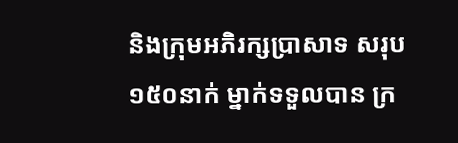និងក្រុមអភិរក្សប្រាសាទ សរុប១៥០នាក់ ម្នាក់ទទួលបាន ក្រ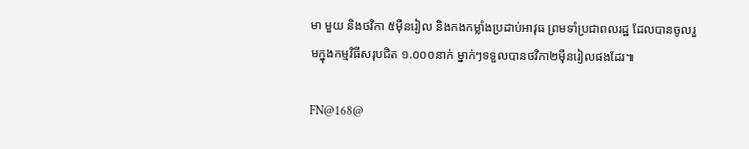មា មួយ និងថវិកា ៥ម៉ឺនរៀល និងកងកម្លាំងប្រដាប់អាវុធ ព្រមទាំប្រជាពលរដ្ឋ ដែលបានចូលរួមក្នុងកម្មវិធីសរុបជិត ១.០០០នាក់ ម្នាក់ៗទទួលបានថវិកា២ម៉ឺនរៀលផងដែរ៕

FN@168@